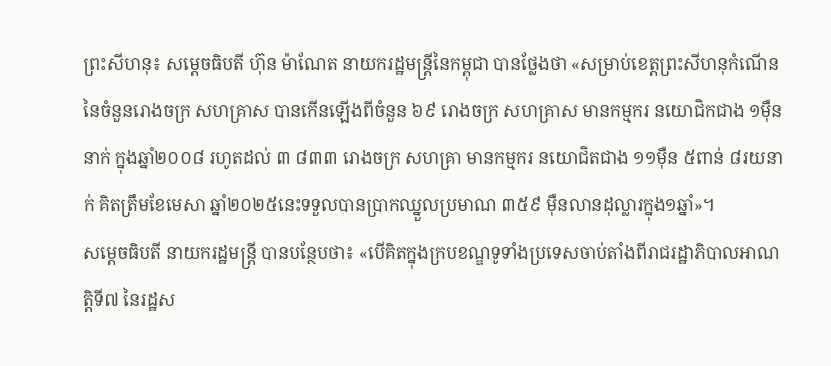ព្រះសីហនុ៖ សម្តេចធិបតី ហ៊ុន ម៉ាណែត នាយករដ្ឋមន្ត្រីនៃកម្ពុជា បានថ្លែងថា «សម្រាប់ខេត្តព្រះសីហនុកំណើននៃចំនួនរោងចក្រ សហគ្រាស បានកើនឡើងពីចំនួន ៦៩ រោងចក្រ សហគ្រាស មានកម្មករ នយោជិកជាង ១ម៉ឺននាក់ ក្នុងឆ្នាំ២០០៨ រហូតដល់ ៣ ៨៣៣ រោងចក្រ សហគ្រា មានកម្មករ នយោជិតជាង ១១ម៉ឺន ៥ពាន់ ៨រយនាក់ គិតត្រឹមខែមេសា ឆ្នាំ២០២៥នេះទទួលបានប្រាកឈ្នួលប្រមាណ ៣៥៩ ម៉ឺនលានដុល្លារក្នុង១ឆ្នាំ»។
សម្តេចធិបតី នាយករដ្ឋមន្ត្រី បានបន្ថែបថា៖ «បើគិតក្នុងក្របខណ្ឌទូទាំងប្រទេសចាប់តាំងពីរាជរដ្ឋាភិបាលអាណត្តិទី៧ នៃរដ្ឋស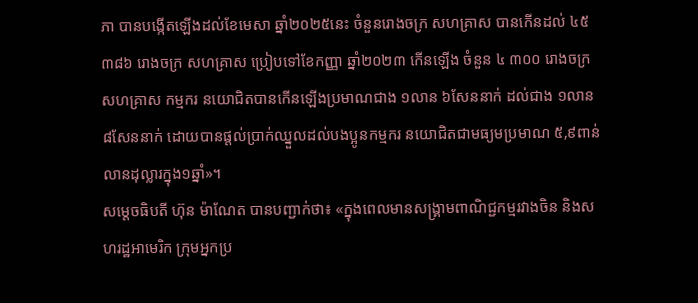ភា បានបង្កើតឡើងដល់ខែមេសា ឆ្នាំ២០២៥នេះ ចំនួនរោងចក្រ សហគ្រាស បានកើនដល់ ៤៥ ៣៨៦ រោងចក្រ សហគ្រាស ប្រៀបទៅខែកញ្ញា ឆ្នាំ២០២៣ កើនឡើង ចំនួន ៤ ៣០០ រោងចក្រ សហគ្រាស កម្មករ នយោជិតបានកើនឡើងប្រមាណជាង ១លាន ៦សែននាក់ ដល់ជាង ១លាន ៨សែននាក់ ដោយបានផ្តល់ប្រាក់ឈ្នួលដល់បងប្អូនកម្មករ នយោជិតជាមធ្យមប្រមាណ ៥,៩ពាន់លានដុល្លារក្នុង១ឆ្នាំ»។
សម្តេចធិបតី ហ៊ុន ម៉ាណែត បានបញ្ជាក់ថា៖ «ក្នុងពេលមានសង្គ្រាមពាណិជ្ជកម្មរវាងចិន និងសហរដ្ឋអាមេរិក ក្រុមអ្នកប្រ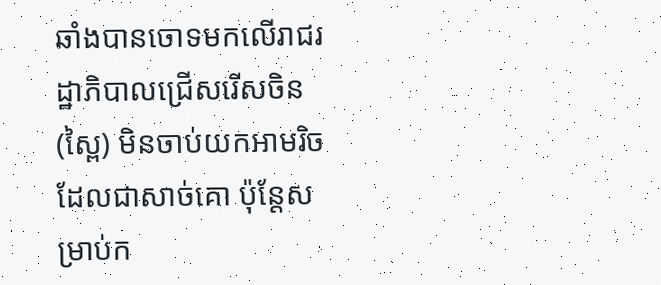ឆាំងបានចោទមកលើរាជរដ្ឋាភិបាលជ្រើសរើសចិន (ស្ពៃ) មិនចាប់យកអាមរិចដែលជាសាច់គោ ប៉ុន្តែសម្រាប់ក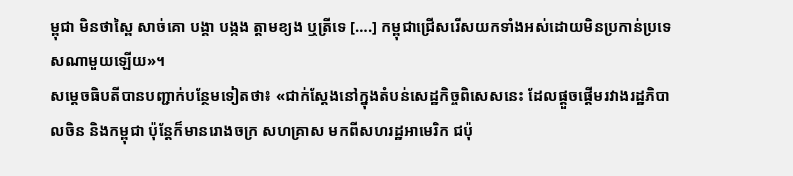ម្ពុជា មិនថាស្ពៃ សាច់គោ បង្គា បង្កង ត្តាមខ្យង ឬត្រីទេ [….] កម្ពុជាជ្រើសរើសយកទាំងអស់ដោយមិនប្រកាន់ប្រទេសណាមួយឡើយ»។
សម្តេចធិបតីបានបញ្ជាក់បន្ថែមទៀតថា៖ «ជាក់ស្តែងនៅក្នុងតំបន់សេដ្ឋកិច្ចពិសេសនេះ ដែលផ្តួចផ្តើមរវាងរដ្ឋភិបាលចិន និងកម្ពុជា ប៉ុន្តែក៏មានរោងចក្រ សហគ្រាស មកពីសហរដ្ឋអាមេរិក ជប៉ុ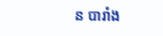ន បារាំង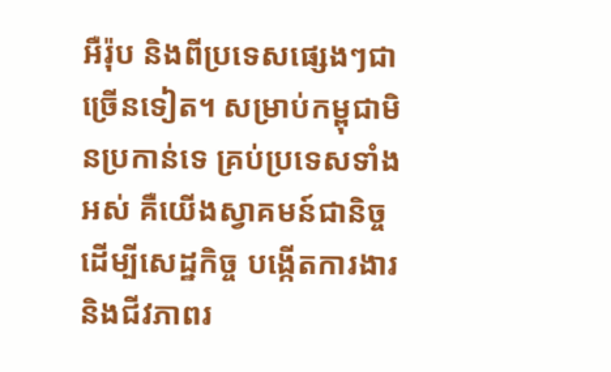អឺរ៉ុប និងពីប្រទេសផ្សេងៗជាច្រើនទៀត។ សម្រាប់កម្ពុជាមិនប្រកាន់ទេ គ្រប់ប្រទេសទាំងអស់ គឺយើងស្វាគមន៍ជានិច្ច ដើម្បីសេដ្ឋកិច្ច បង្កើតការងារ និងជីវភាពរ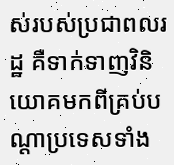ស់របស់ប្រជាពលរដ្ឋ គឺទាក់ទាញវិនិយោគមកពីគ្រប់បណ្តាប្រទេសទាំង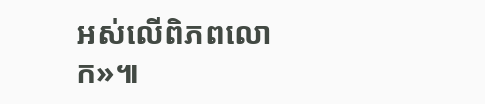អស់លើពិភពលោក»៕